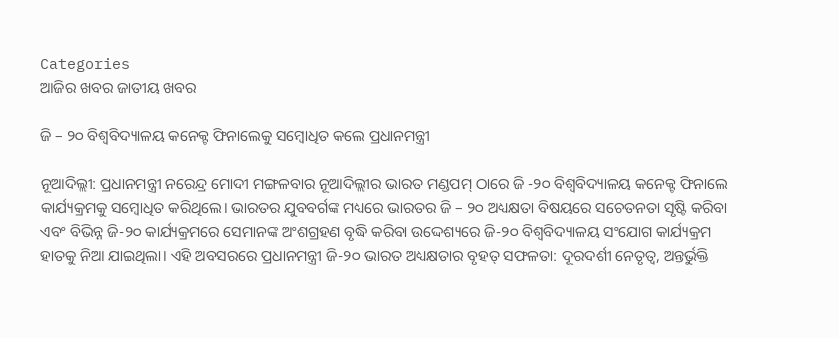Categories
ଆଜିର ଖବର ଜାତୀୟ ଖବର

ଜି – ୨୦ ବିଶ୍ୱବିଦ୍ୟାଳୟ କନେକ୍ଟ ଫିନାଲେକୁ ସମ୍ବୋଧିତ କଲେ ପ୍ରଧାନମନ୍ତ୍ରୀ

ନୂଆଦିଲ୍ଲୀ: ପ୍ରଧାନମନ୍ତ୍ରୀ ନରେନ୍ଦ୍ର ମୋଦୀ ମଙ୍ଗଳବାର ନୂଆଦିଲ୍ଲୀର ଭାରତ ମଣ୍ଡପମ୍ ଠାରେ ଜି -୨୦ ବିଶ୍ୱବିଦ୍ୟାଳୟ କନେକ୍ଟ ଫିନାଲେ କାର୍ଯ୍ୟକ୍ରମକୁ ସମ୍ବୋଧିତ କରିଥିଲେ। ଭାରତର ଯୁବବର୍ଗଙ୍କ ମଧ୍ୟରେ ଭାରତର ଜି – ୨୦ ଅଧ୍ୟକ୍ଷତା ବିଷୟରେ ସଚେତନତା ସୃଷ୍ଟି କରିବା ଏବଂ ବିଭିନ୍ନ ଜି-୨୦ କାର୍ଯ୍ୟକ୍ରମରେ ସେମାନଙ୍କ ଅଂଶଗ୍ରହଣ ବୃଦ୍ଧି କରିବା ଉଦ୍ଦେଶ୍ୟରେ ଜି-୨୦ ବିଶ୍ୱବିଦ୍ୟାଳୟ ସଂଯୋଗ କାର୍ଯ୍ୟକ୍ରମ ହାତକୁ ନିଆ ଯାଇଥିଲା। ଏହି ଅବସରରେ ପ୍ରଧାନମନ୍ତ୍ରୀ ଜି-୨୦ ଭାରତ ଅଧ୍ୟକ୍ଷତାର ବୃହତ୍ ସଫଳତା: ଦୂରଦର୍ଶୀ ନେତୃତ୍ୱ, ଅନ୍ତର୍ଭୁକ୍ତି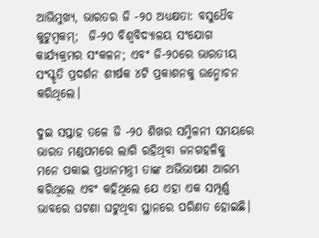ଆଭିମୁଖ୍ୟ, ଭାରତର ଜି -୨୦ ଅଧ୍ୟକ୍ଷତା: ବସୁଧୈବ କୁଟୁମ୍ବକମ୍‌;  ଜି-୨୦ ବିଶ୍ୱବିଦ୍ୟାଳୟ ସଂଯୋଗ କାର୍ଯ୍ୟକ୍ରମର ସଂକଳନ; ଏବଂ ଜି-୨୦ରେ ଭାରତୀୟ ସଂସ୍କୃତି ପ୍ରଦର୍ଶନ ଶୀର୍ଷକ ୪ଟି ପ୍ରକାଶନକୁ ଉନ୍ମୋଚନ କରିଥିଲେ।

ଦୁଇ ସପ୍ତାହ ତଳେ ଜି -୨୦ ଶିଖର ସମ୍ମିଳନୀ ସମୟରେ ଭାରତ ମଣ୍ଡପମରେ ଲାଗି ରହିଥିବା ଜନଗହଳିକୁ  ମନେ ପକାଇ ପ୍ରଧାନମନ୍ତ୍ରୀ ତାଙ୍କ ଅଭିଭାଷଣ ଆରମ୍ଭ କରିଥିଲେ ଏବଂ କହିଥିଲେ ଯେ ଏହା ଏକ ସମ୍ପୂର୍ଣ୍ଣ ଭାବରେ ଘଟଣା ଘଟୁଥିବା ସ୍ଥାନରେ ପରିଣତ ହୋଇଛି।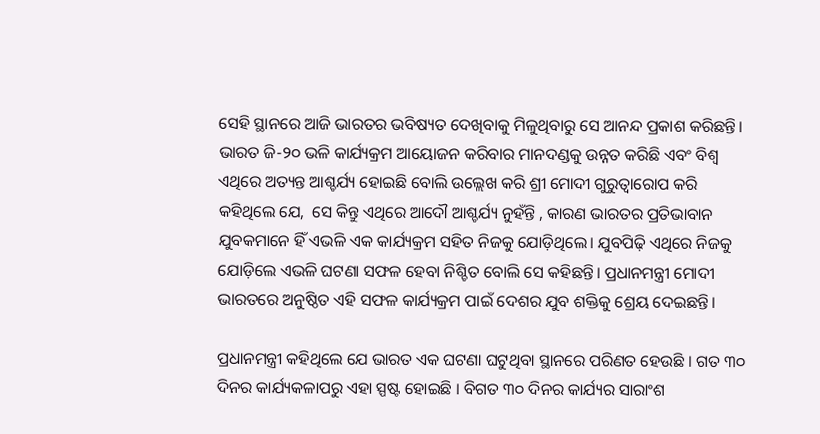ସେହି ସ୍ଥାନରେ ଆଜି ଭାରତର ଭବିଷ୍ୟତ ଦେଖିବାକୁ ମିଳୁଥିବାରୁ ସେ ଆନନ୍ଦ ପ୍ରକାଶ କରିଛନ୍ତି। ଭାରତ ଜି-୨୦ ଭଳି କାର୍ଯ୍ୟକ୍ରମ ଆୟୋଜନ କରିବାର ମାନଦଣ୍ଡକୁ ଉନ୍ନତ କରିଛି ଏବଂ ବିଶ୍ୱ ଏଥିରେ ଅତ୍ୟନ୍ତ ଆଶ୍ଚର୍ଯ୍ୟ ହୋଇଛି ବୋଲି ଉଲ୍ଲେଖ କରି ଶ୍ରୀ ମୋଦୀ ଗୁରୁତ୍ୱାରୋପ କରି କହିଥିଲେ ଯେ,  ସେ କିନ୍ତୁ ଏଥିରେ ଆଦୌ ଆଶ୍ଚର୍ଯ୍ୟ ନୁହଁନ୍ତି , କାରଣ ଭାରତର ପ୍ରତିଭାବାନ ଯୁବକମାନେ ହିଁ ଏଭଳି ଏକ କାର୍ଯ୍ୟକ୍ରମ ସହିତ ନିଜକୁ ଯୋଡ଼ିଥିଲେ। ଯୁବପିଢ଼ି ଏଥିରେ ନିଜକୁ ଯୋଡ଼ିଲେ ଏଭଳି ଘଟଣା ସଫଳ ହେବା ନିଶ୍ଚିତ ବୋଲି ସେ କହିଛନ୍ତି। ପ୍ରଧାନମନ୍ତ୍ରୀ ମୋଦୀ ଭାରତରେ ଅନୁଷ୍ଠିତ ଏହି ସଫଳ କାର୍ଯ୍ୟକ୍ରମ ପାଇଁ ଦେଶର ଯୁବ ଶକ୍ତିକୁ ଶ୍ରେୟ ଦେଇଛନ୍ତି।

ପ୍ରଧାନମନ୍ତ୍ରୀ କହିଥିଲେ ଯେ ଭାରତ ଏକ ଘଟଣା ଘଟୁଥିବା ସ୍ଥାନରେ ପରିଣତ ହେଉଛି । ଗତ ୩୦ ଦିନର କାର୍ଯ୍ୟକଳାପରୁ ଏହା ସ୍ପଷ୍ଟ ହୋଇଛି । ବିଗତ ୩୦ ଦିନର କାର୍ଯ୍ୟର ସାରାଂଶ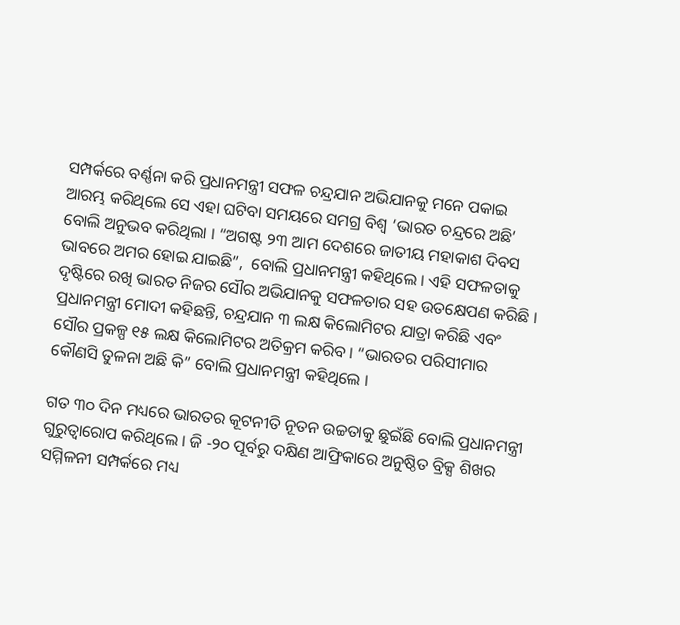ସମ୍ପର୍କରେ ବର୍ଣ୍ଣନା କରି ପ୍ରଧାନମନ୍ତ୍ରୀ ସଫଳ ଚନ୍ଦ୍ରଯାନ ଅଭିଯାନକୁ ମନେ ପକାଇ ଆରମ୍ଭ କରିଥିଲେ ସେ ଏହା ଘଟିବା ସମୟରେ ସମଗ୍ର ବିଶ୍ୱ ‘ଭାରତ ଚନ୍ଦ୍ରରେ ଅଛି’ ବୋଲି ଅନୁଭବ କରିଥିଲା । “ଅଗଷ୍ଟ ୨୩ ଆମ ଦେଶରେ ଜାତୀୟ ମହାକାଶ ଦିବସ ଭାବରେ ଅମର ହୋଇ ଯାଇଛି”,  ବୋଲି ପ୍ରଧାନମନ୍ତ୍ରୀ କହିଥିଲେ । ଏହି ସଫଳତାକୁ ଦୃଷ୍ଟିରେ ରଖି ଭାରତ ନିଜର ସୌର ଅଭିଯାନକୁ ସଫଳତାର ସହ ଉତକ୍ଷେପଣ କରିଛି । ପ୍ରଧାନମନ୍ତ୍ରୀ ମୋଦୀ କହିଛନ୍ତି, ଚନ୍ଦ୍ରଯାନ ୩ ଲକ୍ଷ କିଲୋମିଟର ଯାତ୍ରା କରିଛି ଏବଂ ସୌର ପ୍ରକଳ୍ପ ୧୫ ଲକ୍ଷ କିଲୋମିଟର ଅତିକ୍ରମ କରିବ । “ଭାରତର ପରିସୀମାର କୌଣସି ତୁଳନା ଅଛି କି” ବୋଲି ପ୍ରଧାନମନ୍ତ୍ରୀ କହିଥିଲେ ।

ଗତ ୩୦ ଦିନ ମଧ୍ୟରେ ଭାରତର କୂଟନୀତି ନୂତନ ଉଚ୍ଚତାକୁ ଛୁଇଁଛି ବୋଲି ପ୍ରଧାନମନ୍ତ୍ରୀ ଗୁରୁତ୍ୱାରୋପ କରିଥିଲେ । ଜି -୨୦ ପୂର୍ବରୁ ଦକ୍ଷିଣ ଆଫ୍ରିକାରେ ଅନୁଷ୍ଠିତ ବ୍ରିକ୍ସ ଶିଖର ସମ୍ମିଳନୀ ସମ୍ପର୍କରେ ମଧ୍ୟ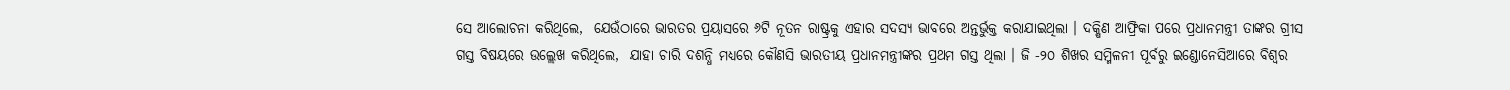ସେ ଆଲୋଚନା କରିଥିଲେ,  ଯେଉଁଠାରେ ଭାରତର ପ୍ରୟାସରେ ୬ଟି ନୂତନ ରାଷ୍ଟ୍ରକୁ ଏହାର ସଦସ୍ୟ ଭାବରେ ଅନ୍ତର୍ଭୁକ୍ତ କରାଯାଇଥିଲା । ଦକ୍ଷିଣ ଆଫ୍ରିକା ପରେ ପ୍ରଧାନମନ୍ତ୍ରୀ ତାଙ୍କର ଗ୍ରୀସ ଗସ୍ତ ବିଷୟରେ ଉଲ୍ଲେଖ କରିଥିଲେ,  ଯାହା ଚାରି ଦଶନ୍ଧି ମଧ୍ୟରେ କୌଣସି ଭାରତୀୟ ପ୍ରଧାନମନ୍ତ୍ରୀଙ୍କର ପ୍ରଥମ ଗସ୍ତ ଥିଲା । ଜି -୨୦ ଶିଖର ସମ୍ମିଳନୀ ପୂର୍ବରୁ ଇଣ୍ଡୋନେସିଆରେ ବିଶ୍ୱର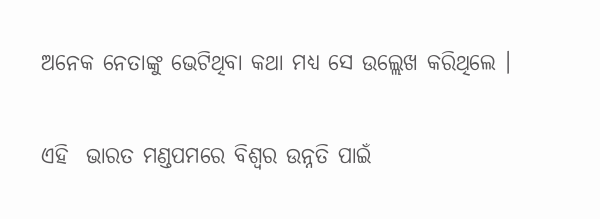ଅନେକ ନେତାଙ୍କୁ ଭେଟିଥିବା କଥା ମଧ୍ୟ ସେ ଉଲ୍ଲେଖ କରିଥିଲେ ।

ଏହି  ଭାରତ ମଣ୍ଡପମରେ ବିଶ୍ୱର ଉନ୍ନତି ପାଇଁ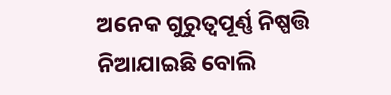ଅନେକ ଗୁରୁତ୍ୱପୂର୍ଣ୍ଣ ନିଷ୍ପତ୍ତି ନିଆଯାଇଛି ବୋଲି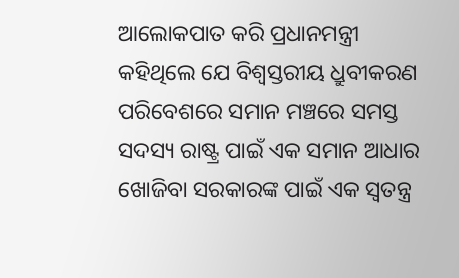ଆଲୋକପାତ କରି ପ୍ରଧାନମନ୍ତ୍ରୀ କହିଥିଲେ ଯେ ବିଶ୍ୱସ୍ତରୀୟ ଧ୍ରୁବୀକରଣ ପରିବେଶରେ ସମାନ ମଞ୍ଚରେ ସମସ୍ତ ସଦସ୍ୟ ରାଷ୍ଟ୍ର ପାଇଁ ଏକ ସମାନ ଆଧାର ଖୋଜିବା ସରକାରଙ୍କ ପାଇଁ ଏକ ସ୍ୱତନ୍ତ୍ର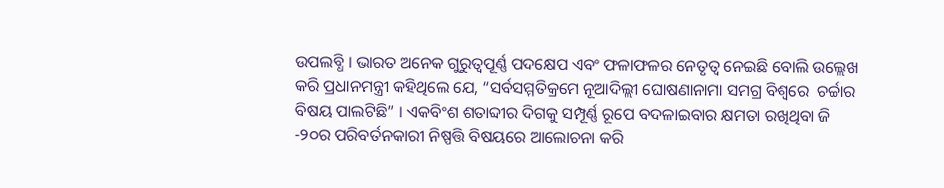ଉପଲବ୍ଧି । ଭାରତ ଅନେକ ଗୁରୁତ୍ୱପୂର୍ଣ୍ଣ ପଦକ୍ଷେପ ଏବଂ ଫଳାଫଳର ନେତୃତ୍ୱ ନେଇଛି ବୋଲି ଉଲ୍ଲେଖ କରି ପ୍ରଧାନମନ୍ତ୍ରୀ କହିଥିଲେ ଯେ, “ସର୍ବସମ୍ମତିକ୍ରମେ ନୂଆଦିଲ୍ଲୀ ଘୋଷଣାନାମା ସମଗ୍ର ବିଶ୍ୱରେ  ଚର୍ଚ୍ଚାର ବିଷୟ ପାଲଟିଛି” । ଏକବିଂଶ ଶତାବ୍ଦୀର ଦିଗକୁ ସମ୍ପୂର୍ଣ୍ଣ ରୂପେ ବଦଳାଇବାର କ୍ଷମତା ରଖିଥିବା ଜି -୨୦ର ପରିବର୍ତନକାରୀ ନିଷ୍ପତ୍ତି ବିଷୟରେ ଆଲୋଚନା କରି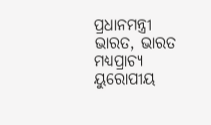ପ୍ରଧାନମନ୍ତ୍ରୀ ଭାରତ, ଭାରତ ମଧ୍ୟପ୍ରାଚ୍ୟ ୟୁରୋପୀୟ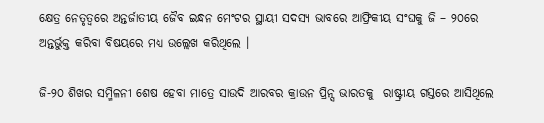କ୍ଷେତ୍ର ନେତୃତ୍ୱରେ ଅନ୍ତର୍ଜାତୀୟ ଜୈବ ଇନ୍ଧନ ମେଂଟର ସ୍ଥାୟୀ ସଦସ୍ୟ ଭାବରେ ଆଫ୍ରିକୀୟ ସଂଘକୁ ଜି – ୨୦ରେ ଅନ୍ତର୍ଭୁକ୍ତ କରିବା ବିଷୟରେ ମଧ୍ୟ ଉଲ୍ଲେଖ କରିଥିଲେ ।

ଜି-୨୦ ଶିଖର ସମ୍ମିଳନୀ ଶେଷ ହେବା ମାତ୍ରେ ସାଉଦି ଆରବର କ୍ରାଉନ ପ୍ରିନ୍ସ ଭାରତକୁ  ରାଷ୍ଟ୍ରୀୟ ଗସ୍ତରେ ଆସିଥିଲେ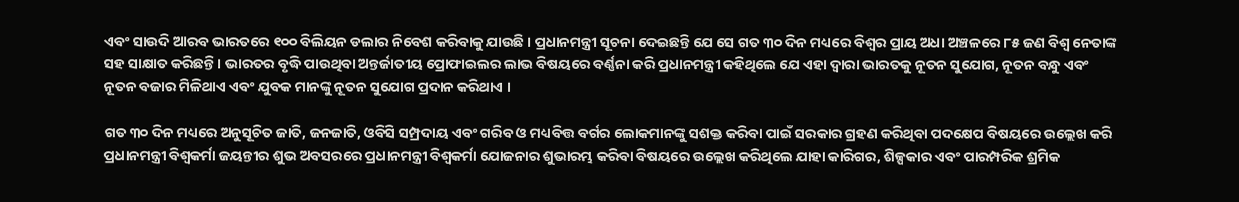ଏବଂ ସାଉଦି ଆରବ ଭାରତରେ ୧୦୦ ବିଲିୟନ ଡଲାର ନିବେଶ କରିବାକୁ ଯାଉଛି । ପ୍ରଧାନମନ୍ତ୍ରୀ ସୂଚନା ଦେଇଛନ୍ତି ଯେ ସେ ଗତ ୩୦ ଦିନ ମଧ୍ୟରେ ବିଶ୍ୱର ପ୍ରାୟ ଅଧା ଅଞ୍ଚଳରେ ୮୫ ଜଣ ବିଶ୍ୱ ନେତାଙ୍କ ସହ ସାକ୍ଷାତ କରିଛନ୍ତି । ଭାରତର ବୃଦ୍ଧି ପାଉଥିବା ଅନ୍ତର୍ଜାତୀୟ ପ୍ରୋଫାଇଲର ଲାଭ ବିଷୟରେ ବର୍ଣ୍ଣନା କରି ପ୍ରଧାନମନ୍ତ୍ରୀ କହିଥିଲେ ଯେ ଏହା ଦ୍ୱାରା ଭାରତକୁ ନୂତନ ସୁଯୋଗ, ନୂତନ ବନ୍ଧୁ ଏବଂ ନୂତନ ବଜାର ମିଳିଥାଏ ଏବଂ ଯୁବକ ମାନଙ୍କୁ ନୂତନ ସୁଯୋଗ ପ୍ରଦାନ କରିଥାଏ ।

ଗତ ୩୦ ଦିନ ମଧ୍ୟରେ ଅନୁସୂଚିତ ଜାତି, ଜନଜାତି, ଓବିସି ସମ୍ପ୍ରଦାୟ ଏବଂ ଗରିବ ଓ ମଧ୍ୟବିତ୍ତ ବର୍ଗର ଲୋକମାନଙ୍କୁ ସଶକ୍ତ କରିବା ପାଇଁ ସରକାର ଗ୍ରହଣ କରିଥିବା ପଦକ୍ଷେପ ବିଷୟରେ ଉଲ୍ଲେଖ କରି ପ୍ରଧାନମନ୍ତ୍ରୀ ବିଶ୍ୱକର୍ମା ଜୟନ୍ତୀର ଶୁଭ ଅବସରରେ ପ୍ରଧାନମନ୍ତ୍ରୀ ବିଶ୍ୱକର୍ମା ଯୋଜନାର ଶୁଭାରମ୍ଭ କରିବା ବିଷୟରେ ଉଲ୍ଲେଖ କରିଥିଲେ ଯାହା କାରିଗର, ଶିଳ୍ପକାର ଏବଂ ପାରମ୍ପରିକ ଶ୍ରମିକ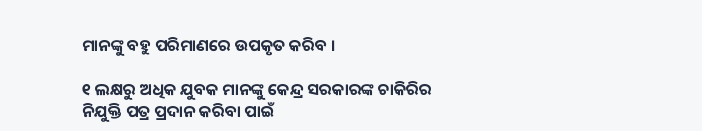ମାନଙ୍କୁ ବହୁ ପରିମାଣରେ ଉପକୃତ କରିବ ।

୧ ଲକ୍ଷରୁ ଅଧିକ ଯୁବକ ମାନଙ୍କୁ କେନ୍ଦ୍ର ସରକାରଙ୍କ ଚାକିରିର ନିଯୁକ୍ତି ପତ୍ର ପ୍ରଦାନ କରିବା ପାଇଁ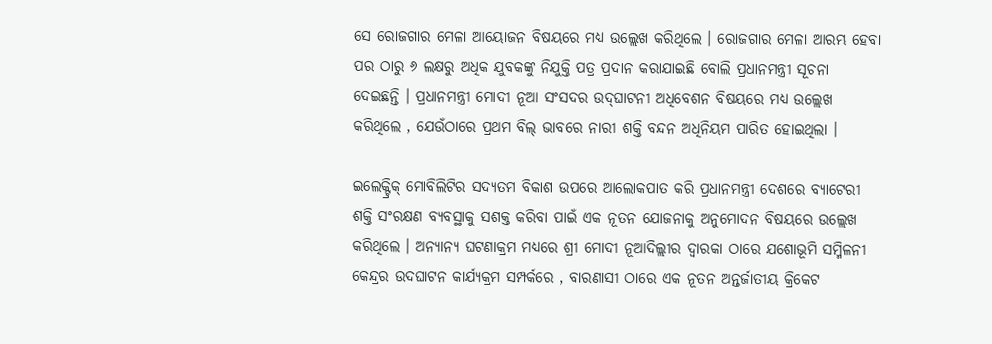ସେ ରୋଜଗାର ମେଳା ଆୟୋଜନ ବିଷୟରେ ମଧ୍ୟ ଉଲ୍ଲେଖ କରିଥିଲେ । ରୋଜଗାର ମେଳା ଆରମ୍ଭ ହେବା ପର ଠାରୁ ୬ ଲକ୍ଷରୁ ଅଧିକ ଯୁବକଙ୍କୁ ନିଯୁକ୍ତି ପତ୍ର ପ୍ରଦାନ କରାଯାଇଛି ବୋଲି ପ୍ରଧାନମନ୍ତ୍ରୀ ସୂଚନା ଦେଇଛନ୍ତି । ପ୍ରଧାନମନ୍ତ୍ରୀ ମୋଦୀ ନୂଆ ସଂସଦର ଉଦ୍‌ଘାଟନୀ ଅଧିବେଶନ ବିଷୟରେ ମଧ୍ୟ ଉଲ୍ଲେଖ କରିଥିଲେ , ଯେଉଁଠାରେ ପ୍ରଥମ ବିଲ୍ ଭାବରେ ନାରୀ ଶକ୍ତି ବନ୍ଦନ ଅଧିନିୟମ ପାରିତ ହୋଇଥିଲା ।

ଇଲେକ୍ଟ୍ରିକ୍ ମୋବିଲିଟିର ସଦ୍ୟତମ ବିକାଶ ଉପରେ ଆଲୋକପାତ କରି ପ୍ରଧାନମନ୍ତ୍ରୀ ଦେଶରେ ବ୍ୟାଟେରୀ ଶକ୍ତି ସଂରକ୍ଷଣ ବ୍ୟବସ୍ଥାକୁ ସଶକ୍ତ କରିବା ପାଇଁ ଏକ ନୂତନ ଯୋଜନାକୁ ଅନୁମୋଦନ ବିଷୟରେ ଉଲ୍ଲେଖ କରିଥିଲେ । ଅନ୍ୟାନ୍ୟ ଘଟଣାକ୍ରମ ମଧ୍ୟରେ ଶ୍ରୀ ମୋଦୀ ନୂଆଦିଲ୍ଲୀର ଦ୍ୱାରକା ଠାରେ ଯଶୋଭୂମି ସମ୍ମିଳନୀ କେନ୍ଦ୍ରର ଉଦଘାଟନ କାର୍ଯ୍ୟକ୍ରମ ସମ୍ପର୍କରେ , ବାରଣାସୀ ଠାରେ ଏକ ନୂତନ ଅନ୍ତର୍ଜାତୀୟ କ୍ରିକେଟ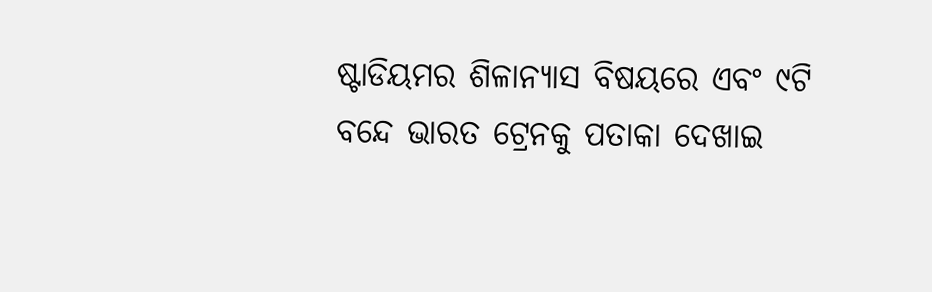ଷ୍ଟାଡିୟମର ଶିଳାନ୍ୟାସ ବିଷୟରେ ଏବଂ ୯ଟି ବନ୍ଦେ ଭାରତ ଟ୍ରେନକୁ ପତାକା ଦେଖାଇ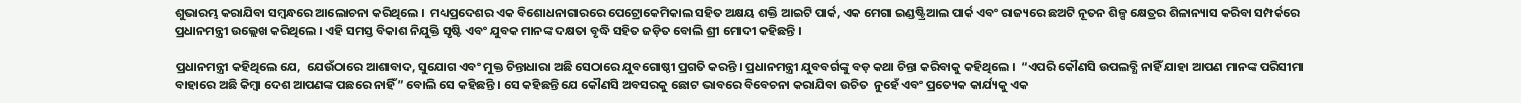ଶୁଭାରମ୍ଭ କରାଯିବା ସମ୍ବନ୍ଧରେ ଆଲୋଚନା କରିଥିଲେ ।  ମଧ୍ୟପ୍ରଦେଶର ଏକ ବିଶୋଧନାଗାରରେ ପେଟ୍ରୋକେମିକାଲ ସହିତ ଅକ୍ଷୟ ଶକ୍ତି ଆଇଟି ପାର୍କ, ଏକ ମେଗା ଇଣ୍ଡଷ୍ଟ୍ରିଆଲ ପାର୍କ ଏବଂ ରାଜ୍ୟରେ ଛଅଟି ନୂତନ ଶିଳ୍ପ କ୍ଷେତ୍ରର ଶିଳାନ୍ୟାସ କରିବା ସମ୍ପର୍କରେ ପ୍ରଧାନମନ୍ତ୍ରୀ ଉଲ୍ଲେଖ କରିଥିଲେ । ଏହି ସମସ୍ତ ବିକାଶ ନିଯୁକ୍ତି ସୃଷ୍ଟି ଏବଂ ଯୁବକ ମାନଙ୍କ ଦକ୍ଷତା ବୃଦ୍ଧି ସହିତ ଜଡ଼ିତ ବୋଲି ଶ୍ରୀ ମୋଦୀ କହିଛନ୍ତି ।

ପ୍ରଧାନମନ୍ତ୍ରୀ କହିଥିଲେ ଯେ,  ଯେଉଁଠାରେ ଆଶାବାଦ, ସୁଯୋଗ ଏବଂ ମୁକ୍ତ ଚିନ୍ତାଧାରା ଅଛି ସେଠାରେ ଯୁବଗୋଷ୍ଠୀ ପ୍ରଗତି କରନ୍ତି । ପ୍ରଧାନମନ୍ତ୍ରୀ ଯୁବବର୍ଗଙ୍କୁ ବଡ଼ କଥା ଚିନ୍ତା କରିବାକୁ କହିଥିଲେ ।  “ଏପରି କୌଣସି ଉପଲବ୍ଧି ନାହିଁ ଯାହା ଆପଣ ମାନଙ୍କ ପରିସୀମା ବାହାରେ ଅଛି କିମ୍ବା ଦେଶ ଆପଣଙ୍କ ପଛରେ ନାହିଁ” ବୋଲି ସେ କହିଛନ୍ତି । ସେ କହିଛନ୍ତି ଯେ କୌଣସି ଅବସରକୁ ଛୋଟ ଭାବରେ ବିବେଚନା କରାଯିବା ଉଚିତ  ନୁହେଁ ଏବଂ ପ୍ରତ୍ୟେକ କାର୍ଯ୍ୟକୁ ଏକ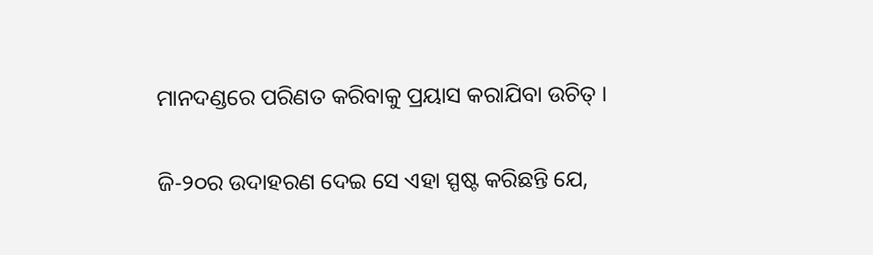ମାନଦଣ୍ଡରେ ପରିଣତ କରିବାକୁ ପ୍ରୟାସ କରାଯିବା ଉଚିତ୍ ।

ଜି-୨୦ର ଉଦାହରଣ ଦେଇ ସେ ଏହା ସ୍ପଷ୍ଟ କରିଛନ୍ତି ଯେ,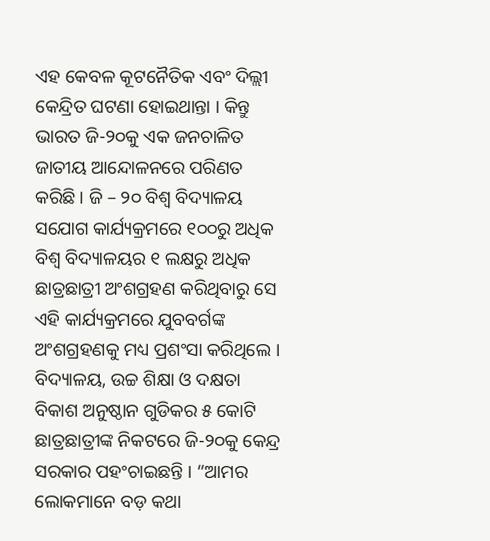ଏହ କେବଳ କୂଟନୈତିକ ଏବଂ ଦିଲ୍ଲୀ କେନ୍ଦ୍ରିତ ଘଟଣା ହୋଇଥାନ୍ତା । କିନ୍ତୁ ଭାରତ ଜି-୨୦କୁ ଏକ ଜନଚାଳିତ ଜାତୀୟ ଆନ୍ଦୋଳନରେ ପରିଣତ କରିଛି । ଜି – ୨୦ ବିଶ୍ୱ ବିଦ୍ୟାଳୟ ସଯୋଗ କାର୍ଯ୍ୟକ୍ରମରେ ୧୦୦ରୁ ଅଧିକ ବିଶ୍ୱ ବିଦ୍ୟାଳୟର ୧ ଲକ୍ଷରୁ ଅଧିକ ଛାତ୍ରଛାତ୍ରୀ ଅଂଶଗ୍ରହଣ କରିଥିବାରୁ ସେ ଏହି କାର୍ଯ୍ୟକ୍ରମରେ ଯୁବବର୍ଗଙ୍କ ଅଂଶଗ୍ରହଣକୁ ମଧ୍ୟ ପ୍ରଶଂସା କରିଥିଲେ । ବିଦ୍ୟାଳୟ, ଉଚ୍ଚ ଶିକ୍ଷା ଓ ଦକ୍ଷତା ବିକାଶ ଅନୁଷ୍ଠାନ ଗୁଡିକର ୫ କୋଟି ଛାତ୍ରଛାତ୍ରୀଙ୍କ ନିକଟରେ ଜି-୨୦କୁ କେନ୍ଦ୍ର ସରକାର ପହଂଚାଇଛନ୍ତି । “ଆମର ଲୋକମାନେ ବଡ଼ କଥା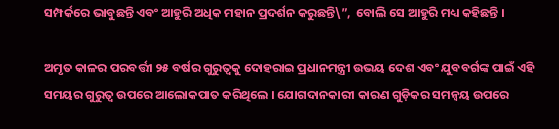ସମ୍ପର୍କରେ ଭାବୁଛନ୍ତି ଏବଂ ଆହୁରି ଅଧିକ ମହାନ ପ୍ରଦର୍ଶନ କରୁଛନ୍ତି\”,  ବୋଲି ସେ ଆହୁରି ମଧ୍ୟ କହିଛନ୍ତି ।

ଅମୃତ କାଳର ପରବର୍ତ୍ତୀ ୨୫ ବର୍ଷର ଗୁରୁତ୍ୱକୁ ଦୋହରାଇ ପ୍ରଧାନମନ୍ତ୍ରୀ ଉଭୟ ଦେଶ ଏବଂ ଯୁବବର୍ଗଙ୍କ ପାଇଁ ଏହି ସମୟର ଗୁରୁତ୍ୱ ଉପରେ ଆଲୋକପାତ କରିଥିଲେ । ଯୋଗଦାନକାରୀ କାରଣ ଗୁଡ଼ିକର ସମନ୍ୱୟ ଉପରେ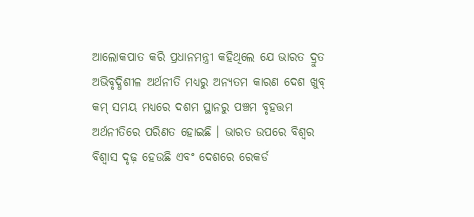ଆଲୋକପାତ କରି ପ୍ରଧାନମନ୍ତ୍ରୀ କହିଥିଲେ ଯେ ଭାରତ ଦ୍ରୁତ ଅଭିବୃଦ୍ଧିଶୀଳ ଅର୍ଥନୀତି ମଧ୍ୟରୁ ଅନ୍ୟତମ କାରଣ ଦେଶ ଖୁବ୍ କମ୍ ସମୟ ମଧ୍ୟରେ ଦଶମ ସ୍ଥାନରୁ ପଞ୍ଚମ ବୃହତ୍ତମ ଅର୍ଥନୀତିରେ ପରିଣତ ହୋଇଛି । ଭାରତ ଉପରେ ବିଶ୍ୱର ବିଶ୍ୱାସ ଦୃଢ଼ ହେଉଛି ଏବଂ ଦେଶରେ ରେକର୍ଡ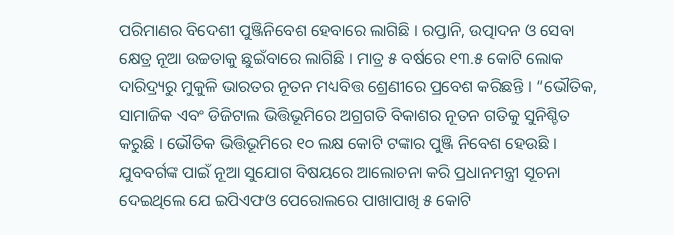ପରିମାଣର ବିଦେଶୀ ପୁଞ୍ଜିନିବେଶ ହେବାରେ ଲାଗିଛି । ରପ୍ତାନି, ଉତ୍ପାଦନ ଓ ସେବା କ୍ଷେତ୍ର ନୂଆ ଉଚ୍ଚତାକୁ ଛୁଇଁବାରେ ଲାଗିଛି । ମାତ୍ର ୫ ବର୍ଷରେ ୧୩.୫ କୋଟି ଲୋକ ଦାରିଦ୍ର‌୍ୟରୁ ମୁକୁଳି ଭାରତର ନୂତନ ମଧ୍ୟବିତ୍ତ ଶ୍ରେଣୀରେ ପ୍ରବେଶ କରିଛନ୍ତି । “ଭୌତିକ, ସାମାଜିକ ଏବଂ ଡିଜିଟାଲ ଭିତ୍ତିଭୂମିରେ ଅଗ୍ରଗତି ବିକାଶର ନୂତନ ଗତିକୁ ସୁନିଶ୍ଚିତ କରୁଛି । ଭୌତିକ ଭିତ୍ତିଭୂମିରେ ୧୦ ଲକ୍ଷ କୋଟି ଟଙ୍କାର ପୁଞ୍ଜି ନିବେଶ ହେଉଛି । ଯୁବବର୍ଗଙ୍କ ପାଇଁ ନୂଆ ସୁଯୋଗ ବିଷୟରେ ଆଲୋଚନା କରି ପ୍ରଧାନମନ୍ତ୍ରୀ ସୂଚନା ଦେଇଥିଲେ ଯେ ଇପିଏଫଓ ପେରୋଲରେ ପାଖାପାଖି ୫ କୋଟି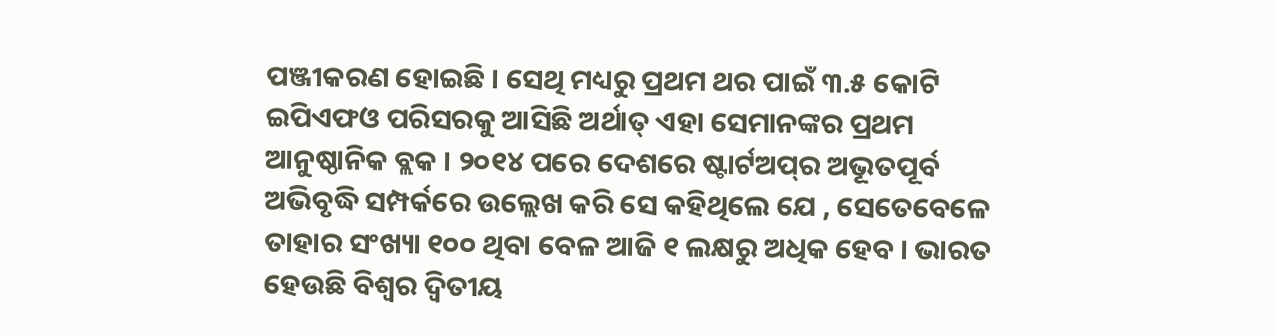ପଞ୍ଜୀକରଣ ହୋଇଛି । ସେଥି ମଧ୍ୟରୁ ପ୍ରଥମ ଥର ପାଇଁ ୩.୫ କୋଟି ଇପିଏଫଓ ପରିସରକୁ ଆସିଛି ଅର୍ଥାତ୍ ଏହା ସେମାନଙ୍କର ପ୍ରଥମ ଆନୁଷ୍ଠାନିକ ବ୍ଲକ । ୨୦୧୪ ପରେ ଦେଶରେ ଷ୍ଟାର୍ଟଅପ୍‌ର ଅଭୂତପୂର୍ବ ଅଭିବୃଦ୍ଧି ସମ୍ପର୍କରେ ଉଲ୍ଲେଖ କରି ସେ କହିଥିଲେ ଯେ , ସେତେବେଳେ ତାହାର ସଂଖ୍ୟା ୧୦୦ ଥିବା ବେଳ ଆଜି ୧ ଲକ୍ଷରୁ ଅଧିକ ହେବ । ଭାରତ ହେଉଛି ବିଶ୍ୱର ଦ୍ୱିତୀୟ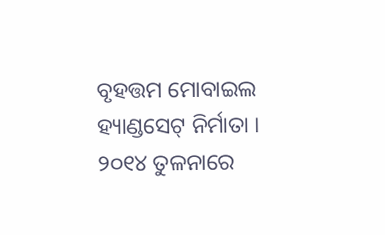ବୃହତ୍ତମ ମୋବାଇଲ ହ୍ୟାଣ୍ଡସେଟ୍ ନିର୍ମାତା । ୨୦୧୪ ତୁଳନାରେ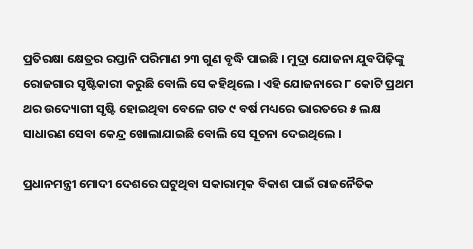ପ୍ରତିରକ୍ଷା କ୍ଷେତ୍ରର ରପ୍ତାନି ପରିମାଣ ୨୩ ଗୁଣ ବୃଦ୍ଧି ପାଇଛି । ମୁଦ୍ରା ଯୋଜନା ଯୁବପିଢ଼ିଙ୍କୁ ରୋଜଗାର ସୃଷ୍ଟିକାରୀ କରୁଛି ବୋଲି ସେ କହିଥିଲେ । ଏହି ଯୋଜନାରେ ୮ କୋଟି ପ୍ରଥମ ଥର ଉଦ୍ୟୋଗୀ ସୃଷ୍ଟି ହୋଇଥିବା ବେଳେ ଗତ ୯ ବର୍ଷ ମଧ୍ୟରେ ଭାରତରେ ୫ ଲକ୍ଷ ସାଧାରଣ ସେବା କେନ୍ଦ୍ର ଖୋଲାଯାଇଛି ବୋଲି ସେ ସୂଚନା ଦେଇଥିଲେ ।

ପ୍ରଧାନମନ୍ତ୍ରୀ ମୋଦୀ ଦେଶରେ ଘଟୁଥିବା ସକାରାତ୍ମକ ବିକାଶ ପାଇଁ ରାଜନୈତିକ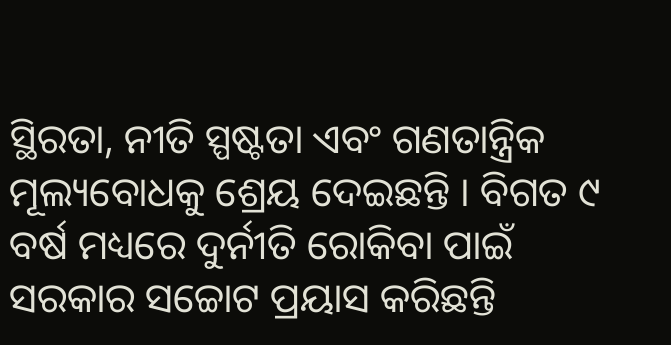ସ୍ଥିରତା, ନୀତି ସ୍ପଷ୍ଟତା ଏବଂ ଗଣତାନ୍ତ୍ରିକ ମୂଲ୍ୟବୋଧକୁ ଶ୍ରେୟ ଦେଇଛନ୍ତି । ବିଗତ ୯ ବର୍ଷ ମଧ୍ୟରେ ଦୁର୍ନୀତି ରୋକିବା ପାଇଁ ସରକାର ସଚ୍ଚୋଟ ପ୍ରୟାସ କରିଛନ୍ତି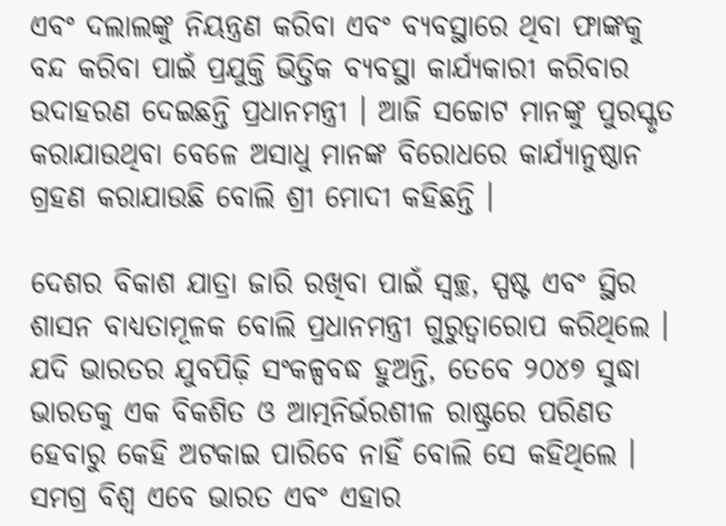ଏବଂ ଦଲାଲଙ୍କୁ ନିୟନ୍ତ୍ରଣ କରିବା ଏବଂ ବ୍ୟବସ୍ଥାରେ ଥିବା ଫାଙ୍କକୁ ବନ୍ଦ କରିବା ପାଇଁ ପ୍ରଯୁକ୍ତି ଭିତ୍ତିକ ବ୍ୟବସ୍ଥା କାର୍ଯ୍ୟକାରୀ କରିବାର ଉଦାହରଣ ଦେଇଛନ୍ତି ପ୍ରଧାନମନ୍ତ୍ରୀ । ଆଜି ସଚ୍ଚୋଟ ମାନଙ୍କୁ ପୁରସ୍କୃତ କରାଯାଉଥିବା ବେଳେ ଅସାଧୁ ମାନଙ୍କ ବିରୋଧରେ କାର୍ଯ୍ୟାନୁଷ୍ଠାନ ଗ୍ରହଣ କରାଯାଉଛି ବୋଲି ଶ୍ରୀ ମୋଦୀ କହିଛନ୍ତି ।

ଦେଶର ବିକାଶ ଯାତ୍ରା ଜାରି ରଖିବା ପାଇଁ ସ୍ୱଚ୍ଛ, ସ୍ପଷ୍ଟ ଏବଂ ସ୍ଥିର ଶାସନ ବାଧ୍ୟତାମୂଳକ ବୋଲି ପ୍ରଧାନମନ୍ତ୍ରୀ ଗୁରୁତ୍ୱାରୋପ କରିଥିଲେ । ଯଦି ଭାରତର ଯୁବପିଢ଼ି ସଂକଳ୍ପବଦ୍ଧ ହୁଅନ୍ତି, ତେବେ ୨୦୪୭ ସୁଦ୍ଧା ଭାରତକୁ ଏକ ବିକଶିତ ଓ ଆତ୍ମନିର୍ଭରଶୀଳ ରାଷ୍ଟ୍ରରେ ପରିଣତ ହେବାରୁ କେହି ଅଟକାଇ ପାରିବେ ନାହିଁ ବୋଲି ସେ କହିଥିଲେ । ସମଗ୍ର ବିଶ୍ୱ ଏବେ ଭାରତ ଏବଂ ଏହାର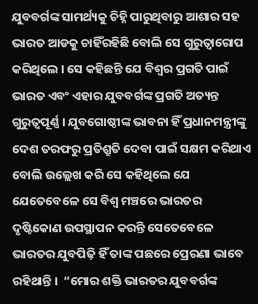ଯୁବବର୍ଗଙ୍କ ସାମର୍ଥ୍ୟକୁ ଚିହ୍ନି ପାରୁଥିବାରୁ ଆଶାର ସହ ଭାରତ ଆଡକୁ ଚାହିଁରହିଛି ବୋଲି ସେ ଗୁରୁତ୍ୱାରୋପ କରିଥିଲେ । ସେ କହିଛନ୍ତି ଯେ ବିଶ୍ୱର ପ୍ରଗତି ପାଇଁ ଭାରତ ଏବଂ ଏହାର ଯୁବବର୍ଗଙ୍କ ପ୍ରଗତି ଅତ୍ୟନ୍ତ ଗୁରୁତ୍ୱପୂର୍ଣ୍ଣ । ଯୁବଗୋଷ୍ଠୀଙ୍କ ଭାବନା ହିଁ ପ୍ରଧାନମନ୍ତ୍ରୀଙ୍କୁ ଦେଶ ତରଫରୁ ପ୍ରତିଶ୍ରୁତି ଦେବା ପାଇଁ ସକ୍ଷମ କରିଥାଏ ବୋଲି ଉଲ୍ଲେଖ କରି ସେ କହିଥିଲେ ଯେ ଯେତେବେଳେ ସେ ବିଶ୍ୱ ମଞ୍ଚରେ ଭାରତର ଦୃଷ୍ଟିକୋଣ ଉପସ୍ଥାପନ କରନ୍ତି ସେତେବେଳେ ଭାରତର ଯୁବପିଢ଼ି ହିଁ ତାଙ୍କ ପଛରେ ପ୍ରେରଣା ଭାବେ ରହିଥାନ୍ତି ।  “ମୋର ଶକ୍ତି ଭାରତର ଯୁବବର୍ଗଙ୍କ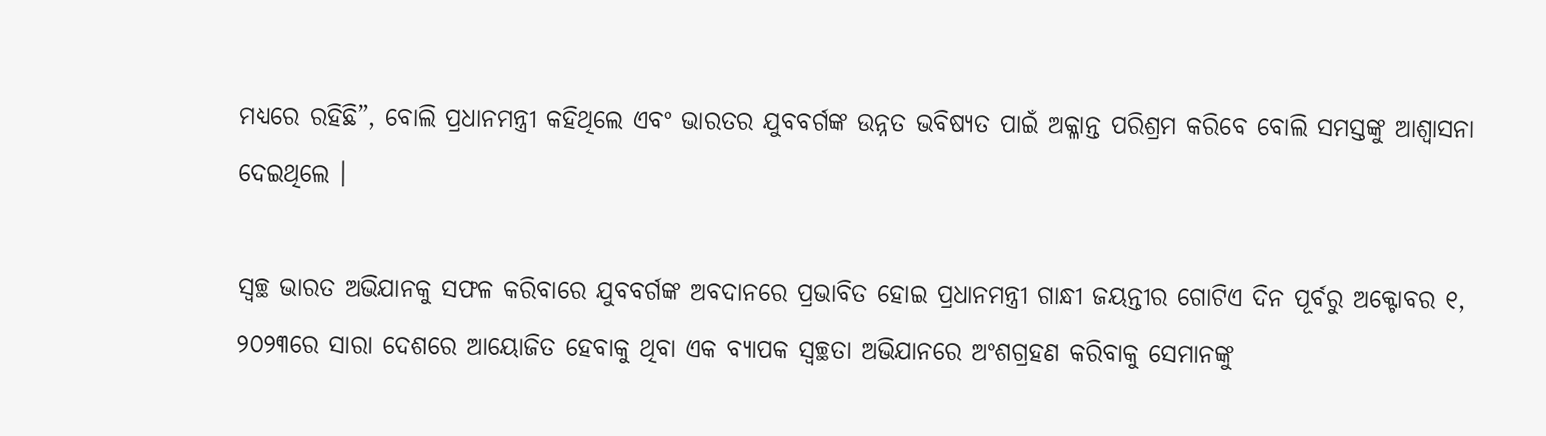ମଧ୍ୟରେ ରହିଛି”, ବୋଲି ପ୍ରଧାନମନ୍ତ୍ରୀ କହିଥିଲେ ଏବଂ ଭାରତର ଯୁବବର୍ଗଙ୍କ ଉନ୍ନତ ଭବିଷ୍ୟତ ପାଇଁ ଅକ୍ଳାନ୍ତ ପରିଶ୍ରମ କରିବେ ବୋଲି ସମସ୍ତଙ୍କୁ ଆଶ୍ୱାସନା ଦେଇଥିଲେ ।

ସ୍ୱଚ୍ଛ ଭାରତ ଅଭିଯାନକୁ ସଫଳ କରିବାରେ ଯୁବବର୍ଗଙ୍କ ଅବଦାନରେ ପ୍ରଭାବିତ ହୋଇ ପ୍ରଧାନମନ୍ତ୍ରୀ ଗାନ୍ଧୀ ଜୟନ୍ତୀର ଗୋଟିଏ ଦିନ ପୂର୍ବରୁ ଅକ୍ଟୋବର ୧, ୨୦୨୩ରେ ସାରା ଦେଶରେ ଆୟୋଜିତ ହେବାକୁ ଥିବା ଏକ ବ୍ୟାପକ ସ୍ୱଚ୍ଛତା ଅଭିଯାନରେ ଅଂଶଗ୍ରହଣ କରିବାକୁ ସେମାନଙ୍କୁ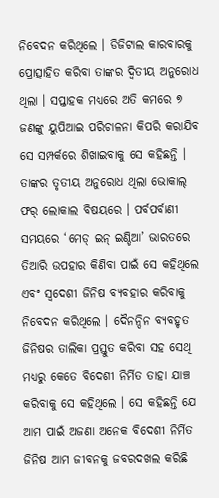ନିବେଦନ କରିଥିଲେ । ଡିଜିଟାଲ କାରବାରକୁ ପ୍ରୋତ୍ସାହିତ କରିବା ତାଙ୍କର ଦ୍ୱିତୀୟ ଅନୁରୋଧ ଥିଲା । ସପ୍ତାହକ ମଧ୍ୟରେ ଅତି କମରେ ୭ ଜଣଙ୍କୁ ୟୁପିଆଇ ପରିଚାଳନା କିପରି କରାଯିବ ସେ ସମ୍ପର୍କରେ ଶିଖାଇବାକୁ ସେ କହିଛନ୍ତି । ତାଙ୍କର ତୃତୀୟ ଅନୁରୋଧ ଥିଲା ଭୋକାଲ୍ ଫର୍ ଲୋକାଲ ବିଷୟରେ । ପର୍ବପର୍ବାଣୀ ସମୟରେ ‘ମେଡ୍ ଇନ୍ ଇଣ୍ଡିଆ’ ଭାରତରେ ତିଆରି ଉପହାର କିଣିବା ପାଇଁ ସେ କହିଥିଲେ ଏବଂ ସ୍ୱଦେଶୀ ଜିନିଷ ବ୍ୟବହାର କରିବାକୁ ନିବେଦନ କରିଥିଲେ । ଦୈନନ୍ଦିନ ବ୍ୟବହୃତ ଜିନିଷର ତାଲିକା ପ୍ରସ୍ତୁତ କରିବା ସହ ସେଥି ମଧ୍ୟରୁ କେତେ ବିଦେଶୀ ନିର୍ମିତ ତାହା ଯାଞ୍ଚ କରିବାକୁ ସେ କହିଥିଲେ । ସେ କହିଛନ୍ତି ଯେ ଆମ ପାଇଁ ଅଜଣା ଅନେକ ବିଦେଶୀ ନିର୍ମିତ ଜିନିଷ ଆମ ଜୀବନକୁ ଜବରଦଖଲ କରିଛି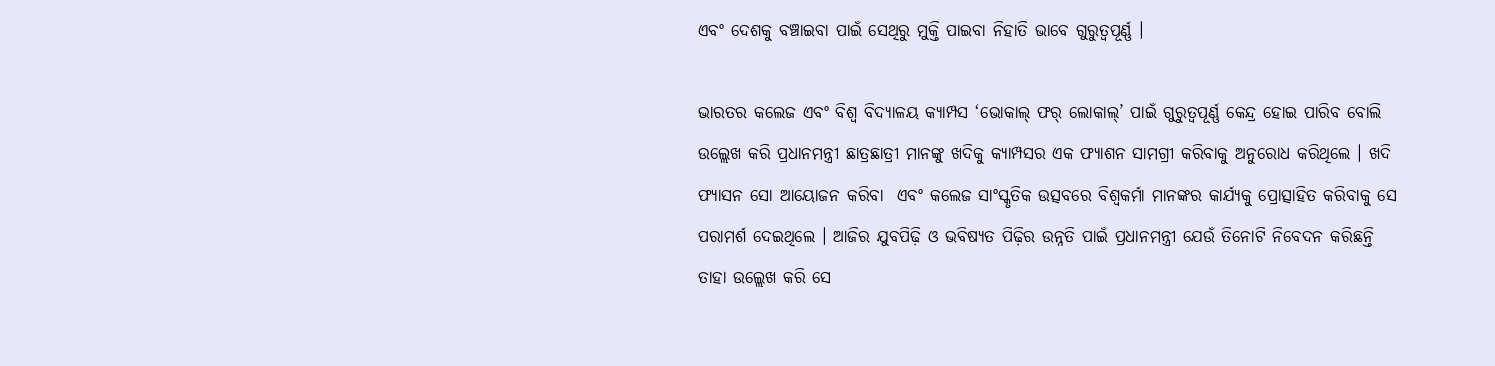ଏବଂ ଦେଶକୁ ବଞ୍ଚାଇବା ପାଇଁ ସେଥିରୁ ମୁକ୍ତି ପାଇବା ନିହାତି ଭାବେ ଗୁରୁତ୍ୱପୂର୍ଣ୍ଣ ।

ଭାରତର କଲେଜ ଏବଂ ବିଶ୍ୱ ବିଦ୍ୟାଳୟ କ୍ୟାମ୍ପସ ‘ଭୋକାଲ୍ ଫର୍ ଲୋକାଲ୍‌’ ପାଇଁ ଗୁରୁତ୍ୱପୂର୍ଣ୍ଣ କେନ୍ଦ୍ର ହୋଇ ପାରିବ ବୋଲି ଉଲ୍ଲେଖ କରି ପ୍ରଧାନମନ୍ତ୍ରୀ ଛାତ୍ରଛାତ୍ରୀ ମାନଙ୍କୁ ଖଦିକୁ କ୍ୟାମ୍ପସର ଏକ ଫ୍ୟାଶନ ସାମଗ୍ରୀ କରିବାକୁ ଅନୁରୋଧ କରିଥିଲେ । ଖଦି ଫ୍ୟାସନ ସୋ ଆୟୋଜନ କରିବା  ଏବଂ କଲେଜ ସାଂସ୍କୃତିକ ଉତ୍ସବରେ ବିଶ୍ୱକର୍ମା ମାନଙ୍କର କାର୍ଯ୍ୟକୁ ପ୍ରୋତ୍ସାହିତ କରିବାକୁ ସେ ପରାମର୍ଶ ଦେଇଥିଲେ । ଆଜିର ଯୁବପିଢ଼ି ଓ ଭବିଷ୍ୟତ ପିଢ଼ିର ଉନ୍ନତି ପାଇଁ ପ୍ରଧାନମନ୍ତ୍ରୀ ଯେଉଁ ତିନୋଟି ନିବେଦନ କରିଛନ୍ତି ତାହା ଉଲ୍ଲେଖ କରି ସେ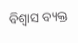ବିଶ୍ୱାସ ବ୍ୟକ୍ତ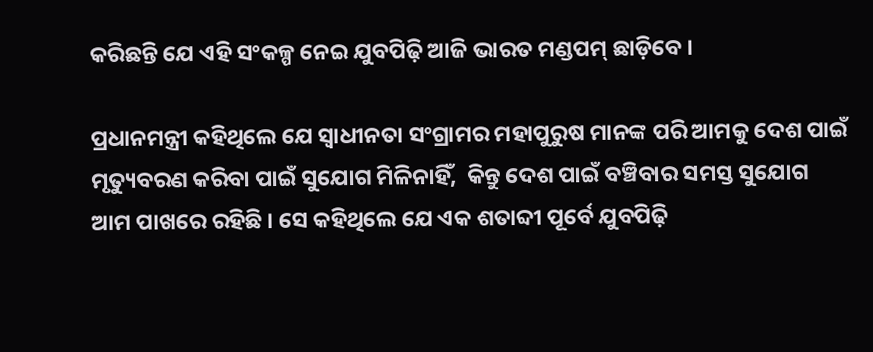କରିଛନ୍ତି ଯେ ଏହି ସଂକଳ୍ପ ନେଇ ଯୁବପିଢ଼ି ଆଜି ଭାରତ ମଣ୍ଡପମ୍ ଛାଡ଼ିବେ ।

ପ୍ରଧାନମନ୍ତ୍ରୀ କହିଥିଲେ ଯେ ସ୍ୱାଧୀନତା ସଂଗ୍ରାମର ମହାପୁରୁଷ ମାନଙ୍କ ପରି ଆମକୁ ଦେଶ ପାଇଁ ମୃତ୍ୟୁବରଣ କରିବା ପାଇଁ ସୁଯୋଗ ମିଳିନାହିଁ,  କିନ୍ତୁ ଦେଶ ପାଇଁ ବଞ୍ଚିବାର ସମସ୍ତ ସୁଯୋଗ ଆମ ପାଖରେ ରହିଛି । ସେ କହିଥିଲେ ଯେ ଏକ ଶତାବ୍ଦୀ ପୂର୍ବେ ଯୁବପିଢ଼ି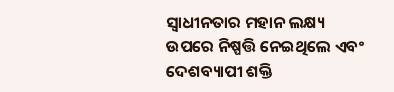ସ୍ୱାଧୀନତାର ମହାନ ଲକ୍ଷ୍ୟ ଉପରେ ନିଷ୍ପତ୍ତି ନେଇଥିଲେ ଏବଂ ଦେଶବ୍ୟାପୀ ଶକ୍ତି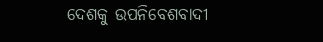ଦେଶକୁ ଉପନିବେଶବାଦୀ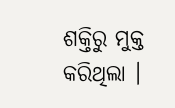ଶକ୍ତିରୁ ମୁକ୍ତ କରିଥିଲା ।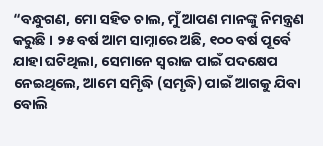“ବନ୍ଧୁଗଣ, ମୋ ସହିତ ଚାଲ, ମୁଁ ଆପଣ ମାନଙ୍କୁ ନିମନ୍ତ୍ରଣ କରୁଛି । ୨୫ ବର୍ଷ ଆମ ସାମ୍ନାରେ ଅଛି, ୧୦୦ ବର୍ଷ ପୂର୍ବେ ଯାହା ଘଟିଥିଲା, ସେମାନେ ସ୍ୱରାଜ ପାଇଁ ପଦକ୍ଷେପ ନେଇଥିଲେ, ଆମେ ସମୃିଦ୍ଧି (ସମୃଦ୍ଧି) ପାଇଁ ଆଗକୁ ଯିବା ବୋଲି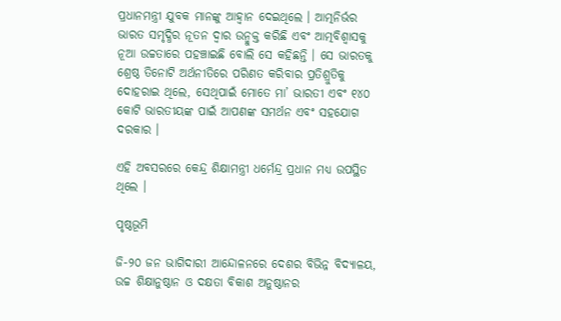ପ୍ରଧାନମନ୍ତ୍ରୀ ଯୁବକ ମାନଙ୍କୁ ଆହ୍ୱାନ ଦେଇଥିଲେ । ଆତ୍ମନିର୍ଭର ଭାରତ ସମୃଦ୍ଧିର ନୂତନ ଦ୍ୱାର ଉନ୍ମୁକ୍ତ କରିଛି ଏବଂ ଆତ୍ମବିଶ୍ୱାସକୁ ନୂଆ ଉଚ୍ଚତାରେ ପହଞ୍ଚାଇଛି ବୋଲି ସେ କହିଛନ୍ତି । ସେ ଭାରତକୁ ଶ୍ରେଷ୍ଠ ତିନୋଟି ଅର୍ଥନୀତିରେ ପରିଣତ କରିବାର ପ୍ରତିଶ୍ରୁତିକୁ ଦୋହରାଇ ଥିଲେ, ସେଥିପାଇଁ ମୋତେ ମା’ ଭାରତୀ ଏବଂ ୧୪୦ କୋଟି ଭାରତୀୟଙ୍କ ପାଇଁ ଆପଣଙ୍କ ସମର୍ଥନ ଏବଂ ସହଯୋଗ ଦରକାର ।

ଏହି ଅବସରରେ କେନ୍ଦ୍ର ଶିକ୍ଷାମନ୍ତ୍ରୀ ଧର୍ମେନ୍ଦ୍ର ପ୍ରଧାନ ମଧ୍ୟ ଉପସ୍ଥିତ ଥିଲେ ।

ପୃଷ୍ଠଭୂମି

ଜି-୨୦ ଜନ ଭାଗିଦାରୀ ଆନ୍ଦୋଳନରେ ଦେଶର ବିଭିନ୍ନ ବିଦ୍ୟାଳୟ, ଉଚ୍ଚ ଶିକ୍ଷାନୁଷ୍ଠାନ ଓ ଦକ୍ଷତା ବିକାଶ ଅନୁଷ୍ଠାନର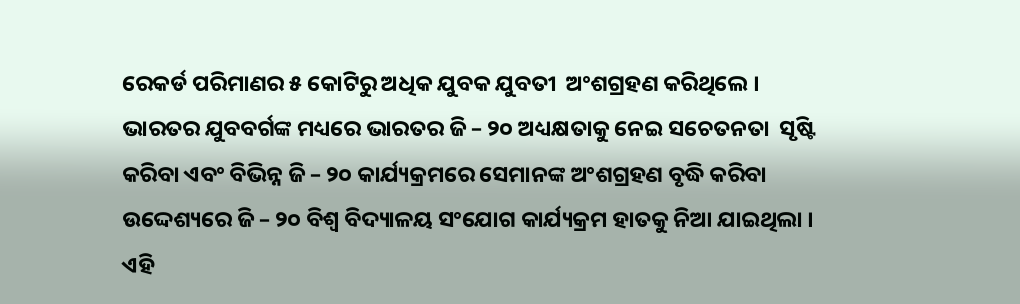ରେକର୍ଡ ପରିମାଣର ୫ କୋଟିରୁ ଅଧିକ ଯୁବକ ଯୁବତୀ  ଅଂଶଗ୍ରହଣ କରିଥିଲେ । ଭାରତର ଯୁବବର୍ଗଙ୍କ ମଧ୍ୟରେ ଭାରତର ଜି – ୨୦ ଅଧ୍ୟକ୍ଷତାକୁ ନେଇ ସଚେତନତା  ସୃଷ୍ଟି କରିବା ଏବଂ ବିଭିନ୍ନ ଜି – ୨୦ କାର୍ଯ୍ୟକ୍ରମରେ ସେମାନଙ୍କ ଅଂଶଗ୍ରହଣ ବୃଦ୍ଧି କରିବା ଉଦ୍ଦେଶ୍ୟରେ ଜି – ୨୦ ବିଶ୍ୱ ବିଦ୍ୟାଳୟ ସଂଯୋଗ କାର୍ଯ୍ୟକ୍ରମ ହାତକୁ ନିଆ ଯାଇଥିଲା । ଏହି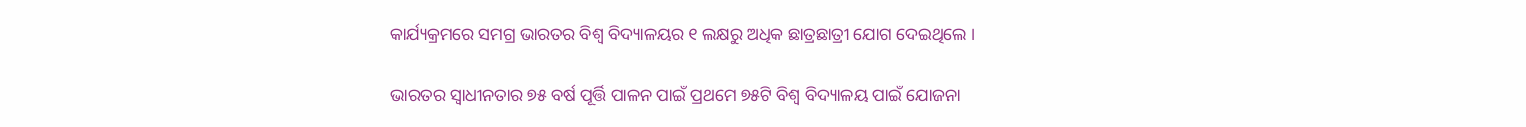କାର୍ଯ୍ୟକ୍ରମରେ ସମଗ୍ର ଭାରତର ବିଶ୍ୱ ବିଦ୍ୟାଳୟର ୧ ଲକ୍ଷରୁ ଅଧିକ ଛାତ୍ରଛାତ୍ରୀ ଯୋଗ ଦେଇଥିଲେ ।

ଭାରତର ସ୍ୱାଧୀନତାର ୭୫ ବର୍ଷ ପୂର୍ତ୍ତି ପାଳନ ପାଇଁ ପ୍ରଥମେ ୭୫ଟି ବିଶ୍ୱ ବିଦ୍ୟାଳୟ ପାଇଁ ଯୋଜନା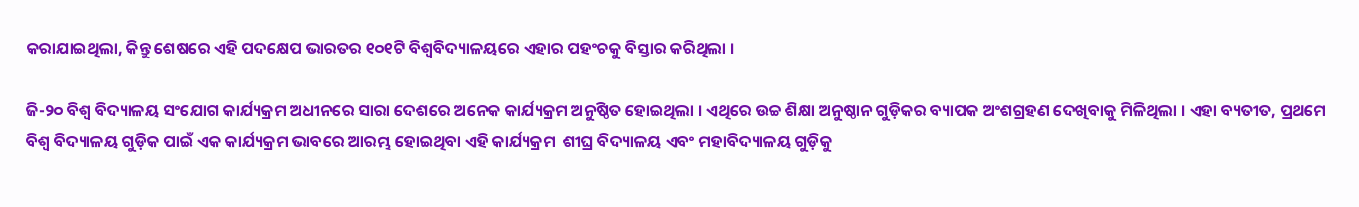କରାଯାଇଥିଲା, କିନ୍ତୁ ଶେଷରେ ଏହି ପଦକ୍ଷେପ ଭାରତର ୧୦୧ଟି ବିଶ୍ୱବିଦ୍ୟାଳୟରେ ଏହାର ପହଂଚକୁ ବିସ୍ତାର କରିଥିଲା ।

ଜି-୨୦ ବିଶ୍ୱ ବିଦ୍ୟାଳୟ ସଂଯୋଗ କାର୍ଯ୍ୟକ୍ରମ ଅଧୀନରେ ସାରା ଦେଶରେ ଅନେକ କାର୍ଯ୍ୟକ୍ରମ ଅନୁଷ୍ଠିତ ହୋଇଥିଲା । ଏଥିରେ ଉଚ୍ଚ ଶିକ୍ଷା ଅନୁଷ୍ଠାନ ଗୁଡ଼ିକର ବ୍ୟାପକ ଅଂଶଗ୍ରହଣ ଦେଖିବାକୁ ମିଳିଥିଲା । ଏହା ବ୍ୟତୀତ, ପ୍ରଥମେ ବିଶ୍ୱ ବିଦ୍ୟାଳୟ ଗୁଡ଼ିକ ପାଇଁ ଏକ କାର୍ଯ୍ୟକ୍ରମ ଭାବରେ ଆରମ୍ଭ ହୋଇଥିବା ଏହି କାର୍ଯ୍ୟକ୍ରମ  ଶୀଘ୍ର ବିଦ୍ୟାଳୟ ଏବଂ ମହାବିଦ୍ୟାଳୟ ଗୁଡ଼ିକୁ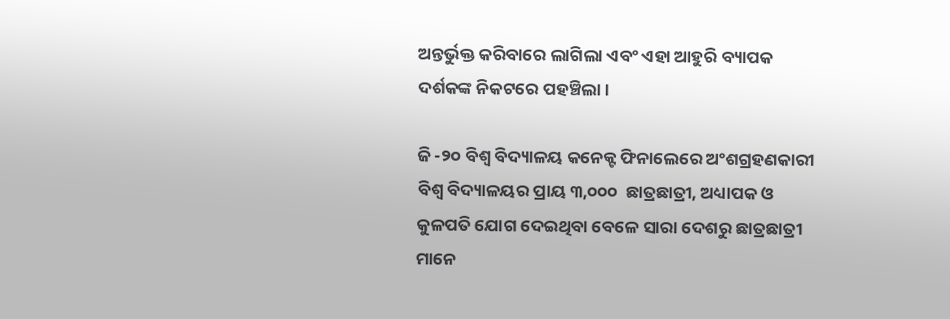ଅନ୍ତର୍ଭୁକ୍ତ କରିବାରେ ଲାଗିଲା ଏବଂ ଏହା ଆହୁରି ବ୍ୟାପକ ଦର୍ଶକଙ୍କ ନିକଟରେ ପହଞ୍ଚିଲା ।

ଜି -୨୦ ବିଶ୍ୱ ବିଦ୍ୟାଳୟ କନେକ୍ଟ ଫିନାଲେରେ ଅଂଶଗ୍ରହଣକାରୀ ବିଶ୍ୱ ବିଦ୍ୟାଳୟର ପ୍ରାୟ ୩,୦୦୦  ଛାତ୍ରଛାତ୍ରୀ, ଅଧ୍ୟାପକ ଓ କୁଳପତି ଯୋଗ ଦେଇଥିବା ବେଳେ ସାରା ଦେଶରୁ ଛାତ୍ରଛାତ୍ରୀ ମାନେ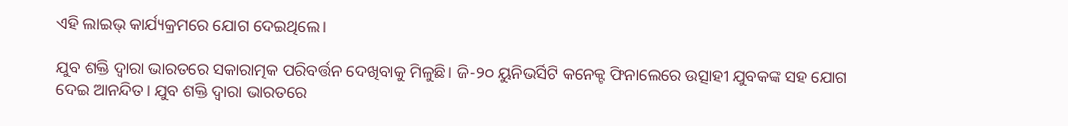ଏହି ଲାଇଭ୍ କାର୍ଯ୍ୟକ୍ରମରେ ଯୋଗ ଦେଇଥିଲେ।

ଯୁବ ଶକ୍ତି ଦ୍ୱାରା ଭାରତରେ ସକାରାତ୍ମକ ପରିବର୍ତ୍ତନ ଦେଖିବାକୁ ମିଳୁଛି। ଜି-୨୦ ୟୁନିଭର୍ସିଟି କନେକ୍ଟ ଫିନାଲେରେ ଉତ୍ସାହୀ ଯୁବକଙ୍କ ସହ ଯୋଗ ଦେଇ ଆନନ୍ଦିତ। ଯୁବ ଶକ୍ତି ଦ୍ୱାରା ଭାରତରେ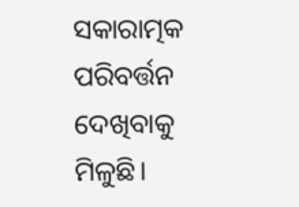ସକାରାତ୍ମକ ପରିବର୍ତ୍ତନ ଦେଖିବାକୁ ମିଳୁଛି।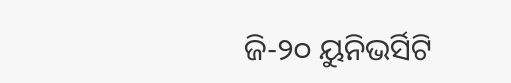ଜି-୨୦ ୟୁନିଭର୍ସିଟି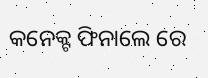କନେକ୍ଟ ଫିନାଲେ ରେ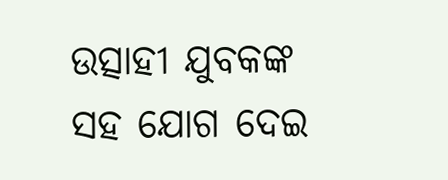ଉତ୍ସାହୀ ଯୁବକଙ୍କ ସହ ଯୋଗ ଦେଇ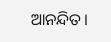ଆନନ୍ଦିତ।